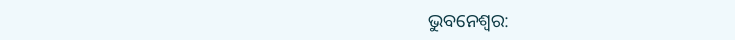ଭୁବନେଶ୍ବର: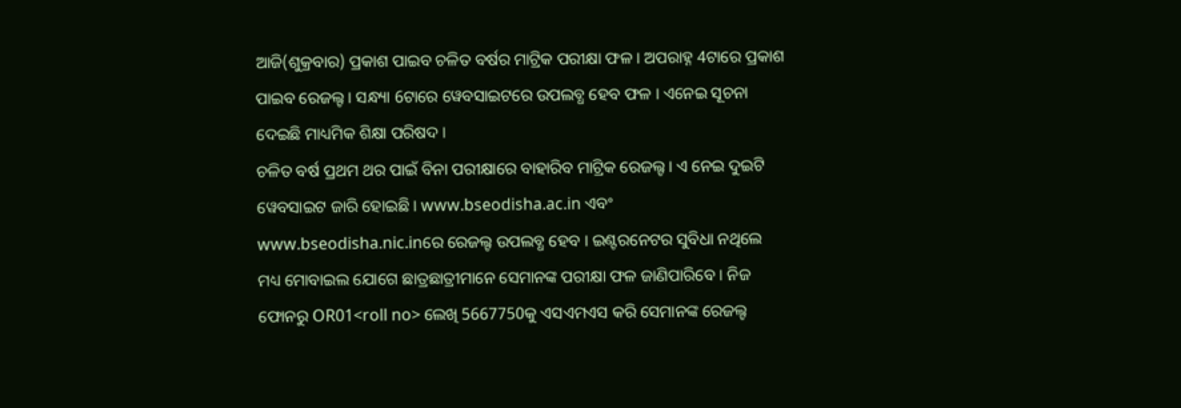ଆଜି(ଶୁକ୍ରବାର) ପ୍ରକାଶ ପାଇବ ଚଳିତ ବର୍ଷର ମାଟ୍ରିକ ପରୀକ୍ଷା ଫଳ । ଅପରାହ୍ନ 4ଟାରେ ପ୍ରକାଶ ପାଇବ ରେଜଲ୍ଟ । ସନ୍ଧ୍ୟା 6ଟାରେ ୱେବସାଇଟରେ ଉପଲବ୍ଧ ହେବ ଫଳ । ଏନେଇ ସୂଚନା ଦେଇଛି ମାଧ୍ୟମିକ ଶିକ୍ଷା ପରିଷଦ ।
ଚଳିତ ବର୍ଷ ପ୍ରଥମ ଥର ପାଇଁ ବିନା ପରୀକ୍ଷାରେ ବାହାରିବ ମାଟ୍ରିକ ରେଜଲ୍ଟ । ଏ ନେଇ ଦୁଇଟି ୱେବସାଇଟ ଜାରି ହୋଇଛି । www.bseodisha.ac.in ଏବଂ www.bseodisha.nic.inରେ ରେଜଲ୍ଟ ଉପଲବ୍ଧ ହେବ । ଇଣ୍ଟରନେଟର ସୁବିଧା ନଥିଲେ ମଧ୍ୟ ମୋବାଇଲ ଯୋଗେ ଛାତ୍ରଛାତ୍ରୀମାନେ ସେମାନଙ୍କ ପରୀକ୍ଷା ଫଳ ଜାଣିପାରିବେ । ନିଜ ଫୋନରୁ OR01<roll no> ଲେଖି 5667750କୁ ଏସଏମଏସ କରି ସେମାନଙ୍କ ରେଜଲ୍ଟ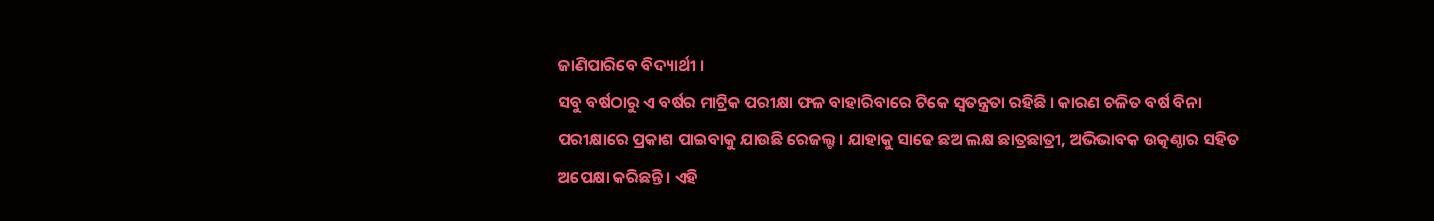ଜାଣିପାରିବେ ବିଦ୍ୟାର୍ଥୀ ।
ସବୁ ବର୍ଷଠାରୁ ଏ ବର୍ଷର ମାଟ୍ରିକ ପରୀକ୍ଷା ଫଳ ବାହାରିବାରେ ଟିକେ ସ୍ବତନ୍ତ୍ରତା ରହିଛି । କାରଣ ଚଳିତ ବର୍ଷ ବିନା ପରୀକ୍ଷାରେ ପ୍ରକାଶ ପାଇବାକୁ ଯାଉଛି ରେଜଲ୍ଟ । ଯାହାକୁ ସାଢେ ଛଅ ଲକ୍ଷ ଛାତ୍ରଛାତ୍ରୀ, ଅଭିଭାବକ ଉତ୍କଣ୍ଠାର ସହିତ ଅପେକ୍ଷା କରିଛନ୍ତି । ଏହି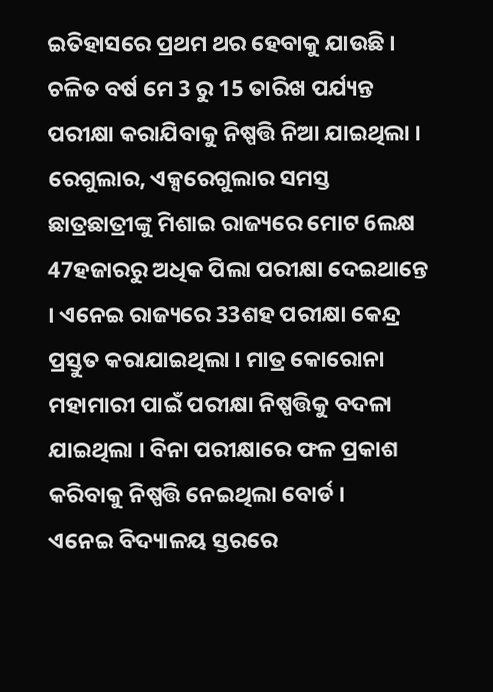ଇତିହାସରେ ପ୍ରଥମ ଥର ହେବାକୁ ଯାଉଛି ।
ଚଳିତ ବର୍ଷ ମେ 3 ରୁ 15 ତାରିଖ ପର୍ଯ୍ୟନ୍ତ ପରୀକ୍ଷା କରାଯିବାକୁ ନିଷ୍ପତ୍ତି ନିଆ ଯାଇଥିଲା । ରେଗୁଲାର, ଏକ୍ସରେଗୁଲାର ସମସ୍ତ ଛାତ୍ରଛାତ୍ରୀଙ୍କୁ ମିଶାଇ ରାଜ୍ୟରେ ମୋଟ 6ଲକ୍ଷ 47ହଜାରରୁ ଅଧିକ ପିଲା ପରୀକ୍ଷା ଦେଇଥାନ୍ତେ । ଏନେଇ ରାଜ୍ୟରେ 33ଶହ ପରୀକ୍ଷା କେନ୍ଦ୍ର ପ୍ରସ୍ତୁତ କରାଯାଇଥିଲା । ମାତ୍ର କୋରୋନା ମହାମାରୀ ପାଇଁ ପରୀକ୍ଷା ନିଷ୍ପତ୍ତିକୁ ବଦଳା ଯାଇଥିଲା । ବିନା ପରୀକ୍ଷାରେ ଫଳ ପ୍ରକାଶ କରିବାକୁ ନିଷ୍ପତ୍ତି ନେଇଥିଲା ବୋର୍ଡ ।
ଏନେଇ ବିଦ୍ୟାଳୟ ସ୍ତରରେ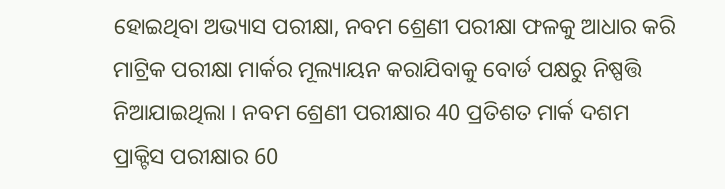ହୋଇଥିବା ଅଭ୍ୟାସ ପରୀକ୍ଷା, ନବମ ଶ୍ରେଣୀ ପରୀକ୍ଷା ଫଳକୁ ଆଧାର କରି ମାଟ୍ରିକ ପରୀକ୍ଷା ମାର୍କର ମୂଲ୍ୟାୟନ କରାଯିବାକୁ ବୋର୍ଡ ପକ୍ଷରୁ ନିଷ୍ପତ୍ତି ନିଆଯାଇଥିଲା । ନବମ ଶ୍ରେଣୀ ପରୀକ୍ଷାର 40 ପ୍ରତିଶତ ମାର୍କ ଦଶମ ପ୍ରାକ୍ଟିସ ପରୀକ୍ଷାର 60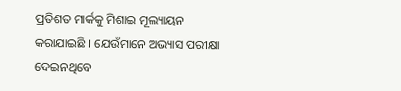ପ୍ରତିଶତ ମାର୍କକୁ ମିଶାଇ ମୂଲ୍ୟାୟନ କରାଯାଇଛି । ଯେଉଁମାନେ ଅଭ୍ୟାସ ପରୀକ୍ଷା ଦେଇନଥିବେ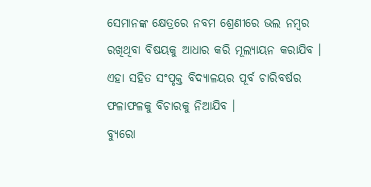ସେମାନଙ୍କ କ୍ଷେତ୍ରରେ ନବମ ଶ୍ରେଣୀରେ ଭଲ ନମ୍ବର ରଖିଥିବା ବିଷୟକୁ ଆଧାର କରି ମୂଲ୍ୟାୟନ କରାଯିବ । ଏହା ସହିତ ସଂପୃକ୍ତ ବିଦ୍ୟାଳୟର ପୂର୍ବ ଚାରିବର୍ଷର ଫଳାଫଳକୁ ବିଚାରକୁ ନିଆଯିବ ।
ବ୍ୟୁରୋ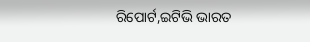ରିପୋର୍ଟ,ଇଟିଭି ଭାରତ